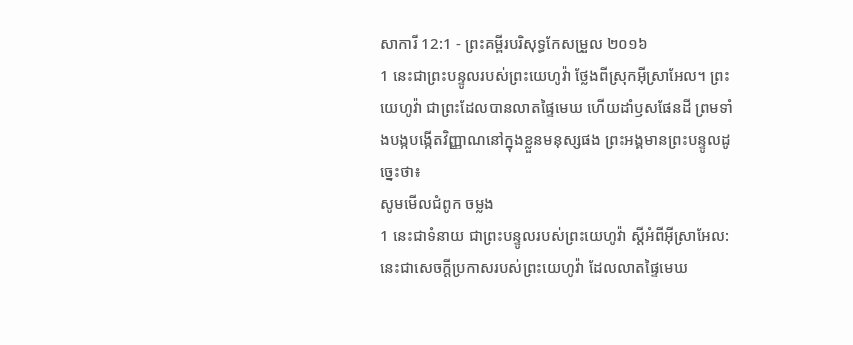សាការី 12:1 - ព្រះគម្ពីរបរិសុទ្ធកែសម្រួល ២០១៦
1 នេះជាព្រះបន្ទូលរបស់ព្រះយេហូវ៉ា ថ្លែងពីស្រុកអ៊ីស្រាអែល។ ព្រះយេហូវ៉ា ជាព្រះដែលបានលាតផ្ទៃមេឃ ហើយដាំឫសផែនដី ព្រមទាំងបង្កបង្កើតវិញ្ញាណនៅក្នុងខ្លួនមនុស្សផង ព្រះអង្គមានព្រះបន្ទូលដូច្នេះថា៖
សូមមើលជំពូក ចម្លង
1 នេះជាទំនាយ ជាព្រះបន្ទូលរបស់ព្រះយេហូវ៉ា ស្ដីអំពីអ៊ីស្រាអែល: នេះជាសេចក្ដីប្រកាសរបស់ព្រះយេហូវ៉ា ដែលលាតផ្ទៃមេឃ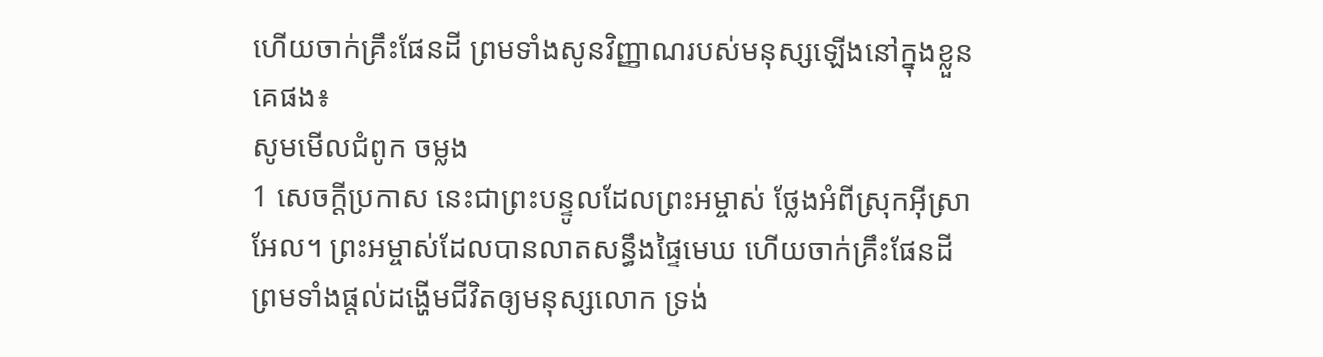ហើយចាក់គ្រឹះផែនដី ព្រមទាំងសូនវិញ្ញាណរបស់មនុស្សឡើងនៅក្នុងខ្លួនគេផង៖
សូមមើលជំពូក ចម្លង
1 សេចក្ដីប្រកាស នេះជាព្រះបន្ទូលដែលព្រះអម្ចាស់ ថ្លែងអំពីស្រុកអ៊ីស្រាអែល។ ព្រះអម្ចាស់ដែលបានលាតសន្ធឹងផ្ទៃមេឃ ហើយចាក់គ្រឹះផែនដី ព្រមទាំងផ្ដល់ដង្ហើមជីវិតឲ្យមនុស្សលោក ទ្រង់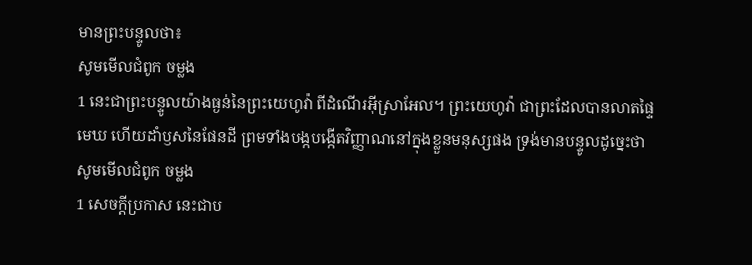មានព្រះបន្ទូលថា៖
សូមមើលជំពូក ចម្លង
1 នេះជាព្រះបន្ទូលយ៉ាងធ្ងន់នៃព្រះយេហូវ៉ា ពីដំណើរអ៊ីស្រាអែល។ ព្រះយេហូវ៉ា ជាព្រះដែលបានលាតផ្ទៃមេឃ ហើយដាំឫសនៃផែនដី ព្រមទាំងបង្កបង្កើតវិញ្ញាណនៅក្នុងខ្លួនមនុស្សផង ទ្រង់មានបន្ទូលដូច្នេះថា
សូមមើលជំពូក ចម្លង
1 សេចក្ដីប្រកាស នេះជាប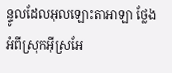ន្ទូលដែលអុលឡោះតាអាឡា ថ្លែងអំពីស្រុកអ៊ីស្រអែ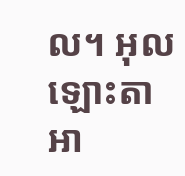ល។ អុលឡោះតាអា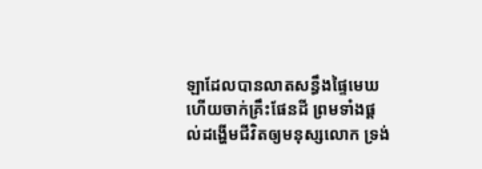ឡាដែលបានលាតសន្ធឹងផ្ទៃមេឃ ហើយចាក់គ្រឹះផែនដី ព្រមទាំងផ្ដល់ដង្ហើមជីវិតឲ្យមនុស្សលោក ទ្រង់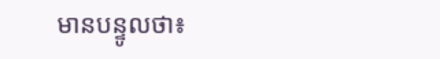មានបន្ទូលថា៖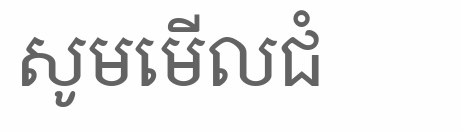សូមមើលជំ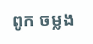ពូក ចម្លង